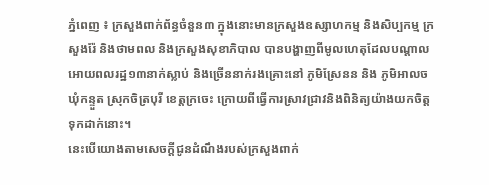ភ្នំពេញ ៖ ក្រសួងពាក់ព័ន្ធចំនួន៣ ក្នុងនោះមានក្រសួងឧស្សាហកម្ម និងសិប្បកម្ម ក្រសួងរ៉ែ និងថាមពល និងក្រសួងសុខាភិបាល បានបង្ហាញពីមូលហេតុដែលបណ្តាលអោយពលរដ្ឋ១៣នាក់ស្លាប់ និងច្រើននាក់រងគ្រោះនៅ ភូមិស្រែនន និង ភូមិអាលច ឃុំកន្ទួត ស្រុកចិត្របុរី ខេត្តក្រចេះ ក្រោយពីធ្វើការស្រាវជ្រាវនិងពិនិត្យយ៉ាងយកចិត្តទុកដាក់នោះ។
នេះបើយោងតាមសេចក្តីជូនដំណឹងរបស់ក្រសួងពាក់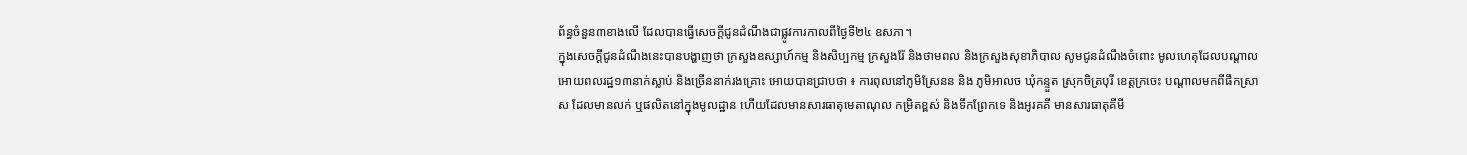ព័ន្ធចំនួន៣ខាងលើ ដែលបានធ្វើសេចក្តីជូនដំណឹងជាផ្លូវការកាលពីថ្ងៃទី២៤ ឧសភា។
ក្នុងសេចក្តីជូនដំណឹងនេះបានបង្ហាញថា ក្រសួងឧស្សាហ៍កម្ម និងសិប្បកម្ម ក្រសួងរ៉ែ និងថាមពល និងក្រសួងសុខាភិបាល សូមជូនដំណឹងចំពោះ មូលហេតុដែលបណ្តាលអោយពលរដ្ឋ១៣នាក់ស្លាប់ និងច្រើននាក់រងគ្រោះ អោយបានជ្រាបថា ៖ ការពុលនៅភូមិស្រែនន និង ភូមិអាលច ឃុំកន្ទួត ស្រុកចិត្របុរី ខេត្តក្រចេះ បណ្តាលមកពីផឹកស្រា ស ដែលមានលក់ ឬផលិតនៅក្នុងមូលដ្ឋាន ហើយដែលមានសារធាតុមេតាណុល កម្រិតខ្ពស់ និងទឹកព្រែកទេ និងអូរគគី មានសារធាតុគីមី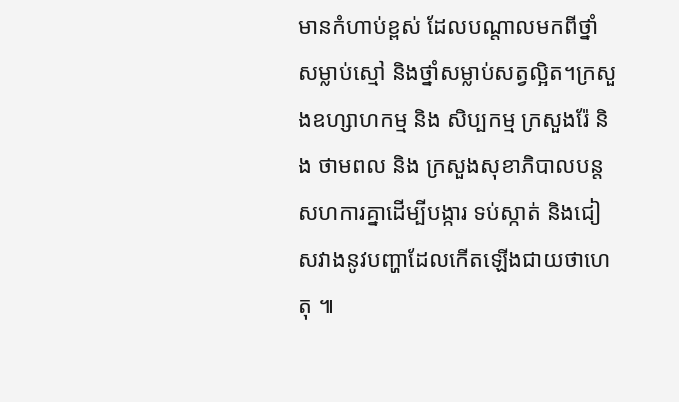មានកំហាប់ខ្ពស់ ដែលបណ្តាលមកពីថ្នាំសម្លាប់ស្មៅ និងថ្នាំសម្លាប់សត្វល្អិត។ក្រសួងឧហ្សាហកម្ម និង សិប្បកម្ម ក្រសួងរ៉ែ និង ថាមពល និង ក្រសួងសុខាភិបាលបន្តសហការគ្នាដើម្បីបង្ការ ទប់ស្កាត់ និងជៀសវាងនូវបញ្ហាដែលកើតឡើងជាយថាហេតុ ៕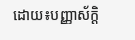ដោយ៖បញ្ញាស័ក្តិ